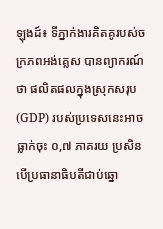ឡុងដ៍៖ ទីភ្នាក់ងារគិតគូរបស់ចក្រភពអង់គ្លេស បានព្យាករណ៍ថា ផលិតផលក្នុងស្រុកសរុប (GDP) របស់ប្រទេសនេះអាចធ្លាក់ចុះ ០,៧ ភាគរយ ប្រសិនបើប្រធានាធិបតីជាប់ឆ្នោ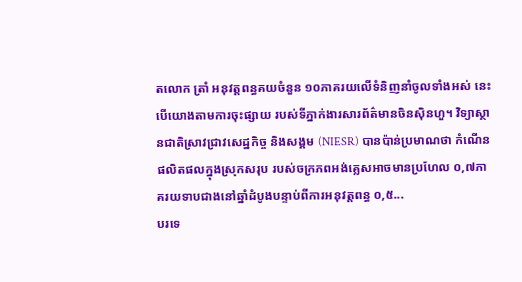តលោក ត្រាំ អនុវត្តពន្ធគយចំនួន ១០ភាគរយលើទំនិញនាំចូលទាំងអស់ នេះបើយោងតាមការចុះផ្សាយ របស់ទីភ្នាក់ងារសារព័ត៌មានចិនស៊ិនហួ។ វិទ្យាស្ថានជាតិស្រាវជ្រាវសេដ្ឋកិច្ច និងសង្គម (NIESR) បានប៉ាន់ប្រមាណថា កំណើនផលិតផលក្នុងស្រុកសរុប របស់ចក្រភពអង់គ្លេសអាចមានប្រហែល ០,៧ភាគរយទាបជាងនៅឆ្នាំដំបូងបន្ទាប់ពីការអនុវត្តពន្ធ ០,៥...
បរទេ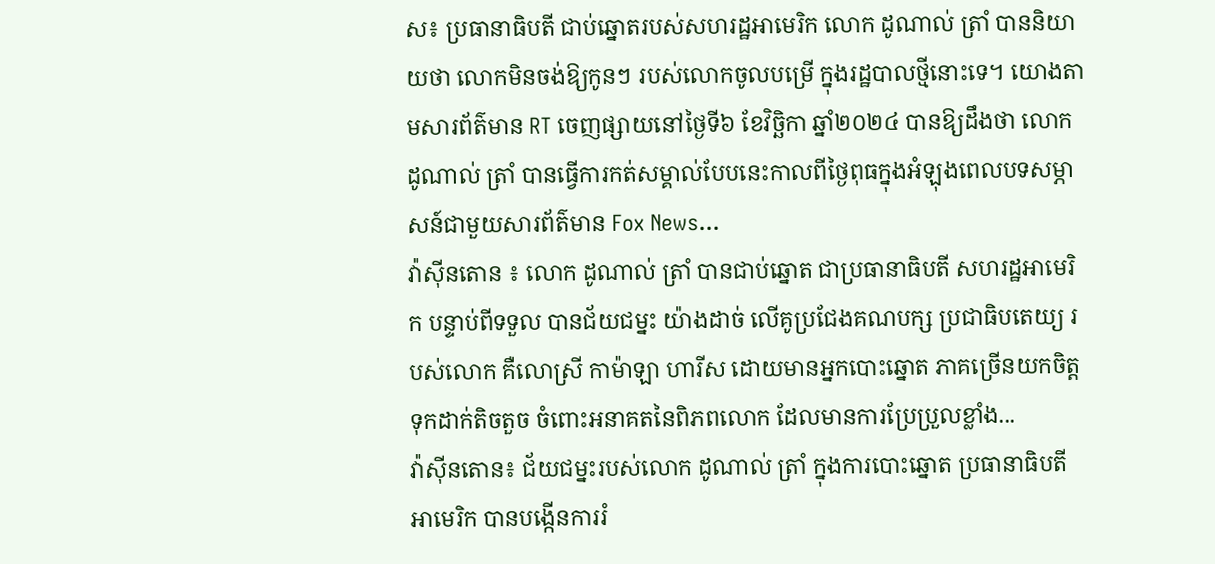ស៖ ប្រធានាធិបតី ជាប់ឆ្នោតរបស់សហរដ្ឋអាមេរិក លោក ដូណាល់ ត្រាំ បាននិយាយថា លោកមិនចង់ឱ្យកូនៗ របស់លោកចូលបម្រើ ក្នុងរដ្ឋបាលថ្មីនោះទេ។ យោងតាមសារព័ត៌មាន RT ចេញផ្សាយនៅថ្ងៃទី៦ ខែវិច្ឆិកា ឆ្នាំ២០២៤ បានឱ្យដឹងថា លោក ដូណាល់ ត្រាំ បានធ្វើការកត់សម្គាល់បែបនេះកាលពីថ្ងៃពុធក្នុងអំឡុងពេលបទសម្ភាសន៍ជាមួយសារព័ត៌មាន Fox News...
វ៉ាស៊ីនតោន ៖ លោក ដូណាល់ ត្រាំ បានជាប់ឆ្នោត ជាប្រធានាធិបតី សហរដ្ឋអាមេរិក បន្ទាប់ពីទទួល បានជ័យជម្នះ យ៉ាងដាច់ លើគូប្រជែងគណបក្ស ប្រជាធិបតេយ្យ របស់លោក គឺលោស្រី កាម៉ាឡា ហារីស ដោយមានអ្នកបោះឆ្នោត ភាគច្រើនយកចិត្ត ទុកដាក់តិចតួច ចំពោះអនាគតនៃពិភពលោក ដែលមានការប្រែប្រួលខ្លាំង...
វ៉ាស៊ីនតោន៖ ជ័យជម្នះរបស់លោក ដូណាល់ ត្រាំ ក្នុងការបោះឆ្នោត ប្រធានាធិបតីអាមេរិក បានបង្កើនការរំ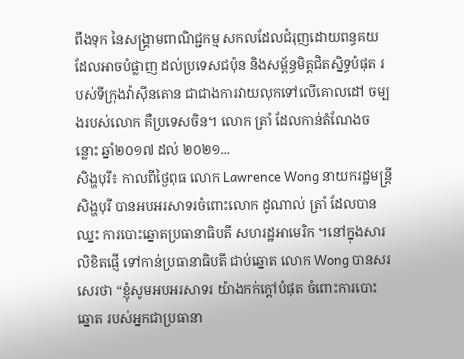ពឹងទុក នៃសង្គ្រាមពាណិជ្ជកម្ម សកលដែលជំរុញដោយពន្ធគយ ដែលអាចបំផ្លាញ ដល់ប្រទេសជប៉ុន និងសម្ព័ន្ធមិត្តជិតស្និទ្ធបំផុត របស់ទីក្រុងវ៉ាស៊ីនតោន ជាជាងការវាយលុកទៅលើគោលដៅ ចម្បងរបស់លោក គឺប្រទេសចិន។ លោក ត្រាំ ដែលកាន់តំណែងចន្លោះ ឆ្នាំ២០១៧ ដល់ ២០២១...
សិង្ហបុរី៖ កាលពីថ្ងៃពុធ លោក Lawrence Wong នាយករដ្ឋមន្ត្រីសិង្ហបុរី បានអបអរសាទរចំពោះលោក ដូណាល់ ត្រាំ ដែលបានឈ្នះ ការបោះឆ្នោតប្រធានាធិបតី សហរដ្ឋអាមេរិក ។នៅក្នុងសារលិខិតផ្ញើ ទៅកាន់ប្រធានាធិបតី ជាប់ឆ្នោត លោក Wong បានសរសេរថា “ខ្ញុំសូមអបអរសាទរ យ៉ាងកក់ក្តៅបំផុត ចំពោះការបោះឆ្នោត របស់អ្នកជាប្រធានា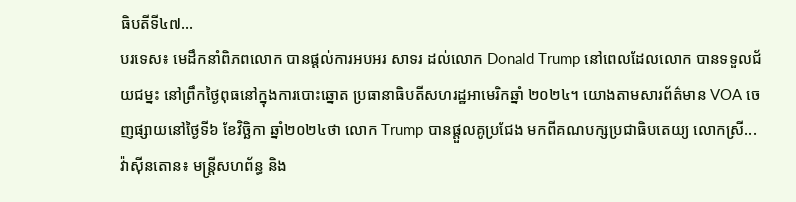ធិបតីទី៤៧...
បរទេស៖ មេដឹកនាំពិភពលោក បានផ្តល់ការអបអរ សាទរ ដល់លោក Donald Trump នៅពេលដែលលោក បានទទួលជ័យជម្នះ នៅព្រឹកថ្ងៃពុធនៅក្នុងការបោះឆ្នោត ប្រធានាធិបតីសហរដ្ឋអាមេរិកឆ្នាំ ២០២៤។ យោងតាមសារព័ត៌មាន VOA ចេញផ្សាយនៅថ្ងៃទី៦ ខែវិច្ឆិកា ឆ្នាំ២០២៤ថា លោក Trump បានផ្តួលគូប្រជែង មកពីគណបក្សប្រជាធិបតេយ្យ លោកស្រី...
វ៉ាស៊ីនតោន៖ មន្ត្រីសហព័ន្ធ និង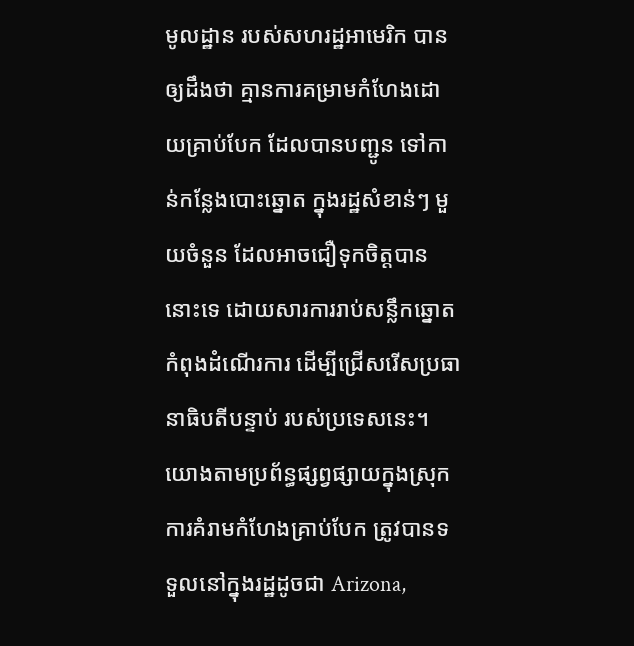មូលដ្ឋាន របស់សហរដ្ឋអាមេរិក បានឲ្យដឹងថា គ្មានការគម្រាមកំហែងដោយគ្រាប់បែក ដែលបានបញ្ជូន ទៅកាន់កន្លែងបោះឆ្នោត ក្នុងរដ្ឋសំខាន់ៗ មួយចំនួន ដែលអាចជឿទុកចិត្តបាននោះទេ ដោយសារការរាប់សន្លឹកឆ្នោតកំពុងដំណើរការ ដើម្បីជ្រើសរើសប្រធានាធិបតីបន្ទាប់ របស់ប្រទេសនេះ។ យោងតាមប្រព័ន្ធផ្សព្វផ្សាយក្នុងស្រុក ការគំរាមកំហែងគ្រាប់បែក ត្រូវបានទទួលនៅក្នុងរដ្ឋដូចជា Arizona,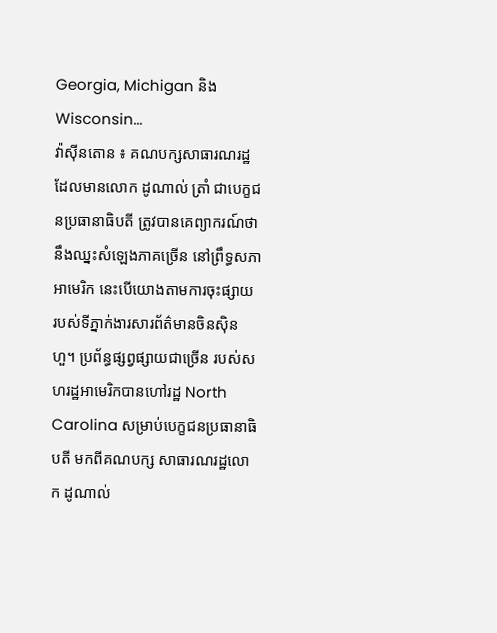Georgia, Michigan និង Wisconsin...
វ៉ាស៊ីនតោន ៖ គណបក្សសាធារណរដ្ឋ ដែលមានលោក ដូណាល់ ត្រាំ ជាបេក្ខជនប្រធានាធិបតី ត្រូវបានគេព្យាករណ៍ថានឹងឈ្នះសំឡេងភាគច្រើន នៅព្រឹទ្ធសភាអាមេរិក នេះបើយោងតាមការចុះផ្សាយ របស់ទីភ្នាក់ងារសារព័ត៌មានចិនស៊ិនហួ។ ប្រព័ន្ធផ្សព្វផ្សាយជាច្រើន របស់សហរដ្ឋអាមេរិកបានហៅរដ្ឋ North Carolina សម្រាប់បេក្ខជនប្រធានាធិបតី មកពីគណបក្ស សាធារណរដ្ឋលោក ដូណាល់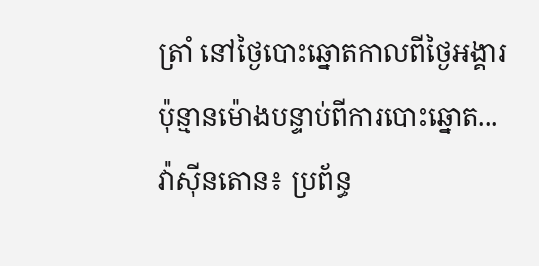ត្រាំ នៅថ្ងៃបោះឆ្នោតកាលពីថ្ងៃអង្គារ ប៉ុន្មានម៉ោងបន្ទាប់ពីការបោះឆ្នោត...
វ៉ាស៊ីនតោន៖ ប្រព័ន្ធ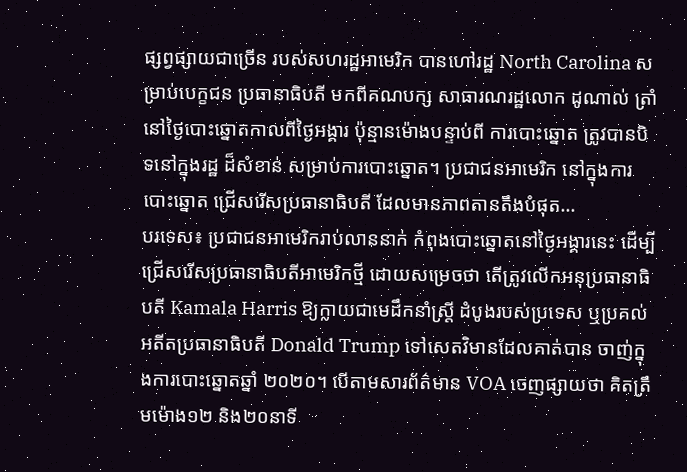ផ្សព្វផ្សាយជាច្រើន របស់សហរដ្ឋអាមេរិក បានហៅរដ្ឋ North Carolina សម្រាប់បេក្ខជន ប្រធានាធិបតី មកពីគណបក្ស សាធារណរដ្ឋលោក ដូណាល់ ត្រាំ នៅថ្ងៃបោះឆ្នោតកាលពីថ្ងៃអង្គារ ប៉ុន្មានម៉ោងបន្ទាប់ពី ការបោះឆ្នោត ត្រូវបានបិទនៅក្នុងរដ្ឋ ដ៏សំខាន់ សម្រាប់ការបោះឆ្នោត។ ប្រជាជនអាមេរិក នៅក្នុងការបោះឆ្នោត ជ្រើសរើសប្រធានាធិបតី ដែលមានភាពតានតឹងបំផុត...
បរទេស៖ ប្រជាជនអាមេរិករាប់លាននាក់ កំពុងបោះឆ្នោតនៅថ្ងៃអង្គារនេះ ដើម្បីជ្រើសរើសប្រធានាធិបតីអាមេរិកថ្មី ដោយសម្រេចថា តើត្រូវលើកអនុប្រធានាធិបតី Kamala Harris ឱ្យក្លាយជាមេដឹកនាំស្ត្រី ដំបូងរបស់ប្រទេស ឬប្រគល់អតីតប្រធានាធិបតី Donald Trump ទៅសេតវិមានដែលគាត់បាន ចាញ់ក្នុងការបោះឆ្នោតឆ្នាំ ២០២០។ បើតាមសារព័ត៌មាន VOA ចេញផ្សាយថា គិតត្រឹមម៉ោង១២ និង២០នាទី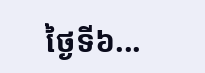ថ្ងៃទី៦...